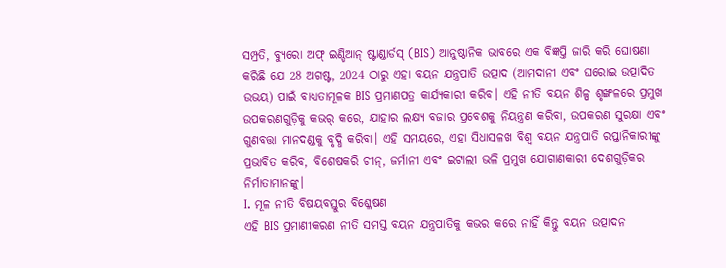ସମ୍ପ୍ରତି, ବ୍ୟୁରୋ ଅଫ୍ ଇଣ୍ଡିଆନ୍ ଷ୍ଟାଣ୍ଡାର୍ଡସ୍ (BIS) ଆନୁଷ୍ଠାନିକ ଭାବରେ ଏକ ବିଜ୍ଞପ୍ତି ଜାରି କରି ଘୋଷଣା କରିଛି ଯେ 28 ଅଗଷ୍ଟ, 2024 ଠାରୁ ଏହା ବୟନ ଯନ୍ତ୍ରପାତି ଉତ୍ପାଦ (ଆମଦାନୀ ଏବଂ ଘରୋଇ ଉତ୍ପାଦିତ ଉଭୟ) ପାଇଁ ବାଧ୍ୟତାମୂଳକ BIS ପ୍ରମାଣପତ୍ର କାର୍ଯ୍ୟକାରୀ କରିବ। ଏହି ନୀତି ବୟନ ଶିଳ୍ପ ଶୃଙ୍ଖଳରେ ପ୍ରମୁଖ ଉପକରଣଗୁଡ଼ିକୁ କଭର୍ କରେ, ଯାହାର ଲକ୍ଷ୍ୟ ବଜାର ପ୍ରବେଶକୁ ନିୟନ୍ତ୍ରଣ କରିବା, ଉପକରଣ ସୁରକ୍ଷା ଏବଂ ଗୁଣବତ୍ତା ମାନଦଣ୍ଡକୁ ବୃଦ୍ଧି କରିବା। ଏହି ସମୟରେ, ଏହା ସିଧାସଳଖ ବିଶ୍ୱ ବୟନ ଯନ୍ତ୍ରପାତି ରପ୍ତାନିକାରୀଙ୍କୁ ପ୍ରଭାବିତ କରିବ, ବିଶେଷକରି ଚୀନ୍, ଜର୍ମାନୀ ଏବଂ ଇଟାଲୀ ଭଳି ପ୍ରମୁଖ ଯୋଗାଣକାରୀ ଦେଶଗୁଡ଼ିକର ନିର୍ମାତାମାନଙ୍କୁ।
I. ମୂଳ ନୀତି ବିଷୟବସ୍ତୁର ବିଶ୍ଳେଷଣ
ଏହି BIS ପ୍ରମାଣୀକରଣ ନୀତି ସମସ୍ତ ବୟନ ଯନ୍ତ୍ରପାତିକୁ କଭର କରେ ନାହିଁ କିନ୍ତୁ ବୟନ ଉତ୍ପାଦନ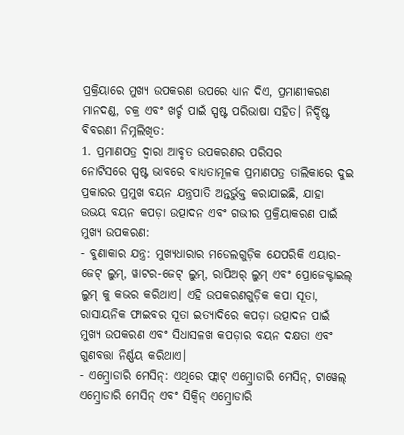ପ୍ରକ୍ରିୟାରେ ମୁଖ୍ୟ ଉପକରଣ ଉପରେ ଧ୍ୟାନ ଦିଏ, ପ୍ରମାଣୀକରଣ ମାନଦଣ୍ଡ, ଚକ୍ର ଏବଂ ଖର୍ଚ୍ଚ ପାଇଁ ସ୍ପଷ୍ଟ ପରିଭାଷା ସହିତ। ନିର୍ଦ୍ଦିଷ୍ଟ ବିବରଣୀ ନିମ୍ନଲିଖିତ:
1. ପ୍ରମାଣପତ୍ର ଦ୍ୱାରା ଆବୃତ ଉପକରଣର ପରିସର
ନୋଟିସରେ ସ୍ପଷ୍ଟ ଭାବରେ ବାଧ୍ୟତାମୂଳକ ପ୍ରମାଣପତ୍ର ତାଲିକାରେ ଦୁଇ ପ୍ରକାରର ପ୍ରମୁଖ ବୟନ ଯନ୍ତ୍ରପାତି ଅନ୍ତର୍ଭୁକ୍ତ କରାଯାଇଛି, ଯାହା ଉଭୟ ବୟନ କପଡ଼ା ଉତ୍ପାଦନ ଏବଂ ଗଭୀର ପ୍ରକ୍ରିୟାକରଣ ପାଇଁ ମୁଖ୍ୟ ଉପକରଣ:
- ବୁଣାକାର ଯନ୍ତ୍ର: ମୁଖ୍ୟଧାରାର ମଡେଲଗୁଡ଼ିକ ଯେପରିକି ଏୟାର-ଜେଟ୍ ଲୁମ୍, ୱାଟର-ଜେଟ୍ ଲୁମ୍, ରାପିଅର୍ ଲୁମ୍ ଏବଂ ପ୍ରୋଜେକ୍ଟାଇଲ୍ ଲୁମ୍ କୁ କଭର କରିଥାଏ। ଏହି ଉପକରଣଗୁଡ଼ିକ କପା ସୂତା, ରାସାୟନିକ ଫାଇବର ସୂତା ଇତ୍ୟାଦିରେ କପଡ଼ା ଉତ୍ପାଦନ ପାଇଁ ମୁଖ୍ୟ ଉପକରଣ ଏବଂ ସିଧାସଳଖ କପଡ଼ାର ବୟନ ଦକ୍ଷତା ଏବଂ ଗୁଣବତ୍ତା ନିର୍ଣ୍ଣୟ କରିଥାଏ।
- ଏମ୍ବ୍ରୋଡାରି ମେସିନ୍: ଏଥିରେ ଫ୍ଲାଟ୍ ଏମ୍ବ୍ରୋଡାରି ମେସିନ୍, ଟାୱେଲ୍ ଏମ୍ବ୍ରୋଡାରି ମେସିନ୍ ଏବଂ ସିକ୍ୱିନ୍ ଏମ୍ବ୍ରୋଡାରି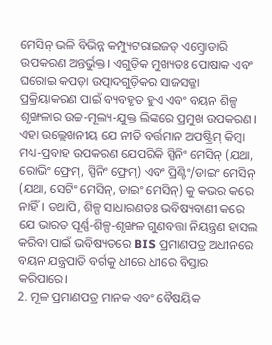ମେସିନ୍ ଭଳି ବିଭିନ୍ନ କମ୍ପ୍ୟୁଟରାଇଜଡ୍ ଏମ୍ବ୍ରୋଡାରି ଉପକରଣ ଅନ୍ତର୍ଭୁକ୍ତ। ଏଗୁଡ଼ିକ ମୁଖ୍ୟତଃ ପୋଷାକ ଏବଂ ଘରୋଇ କପଡ଼ା ଉତ୍ପାଦଗୁଡ଼ିକର ସାଜସଜ୍ଜା ପ୍ରକ୍ରିୟାକରଣ ପାଇଁ ବ୍ୟବହୃତ ହୁଏ ଏବଂ ବୟନ ଶିଳ୍ପ ଶୃଙ୍ଖଳାର ଉଚ୍ଚ-ମୂଲ୍ୟ-ଯୁକ୍ତ ଲିଙ୍କରେ ପ୍ରମୁଖ ଉପକରଣ।
ଏହା ଉଲ୍ଲେଖନୀୟ ଯେ ନୀତି ବର୍ତ୍ତମାନ ଅପଷ୍ଟ୍ରିମ୍ କିମ୍ବା ମଧ୍ୟ-ପ୍ରବାହ ଉପକରଣ ଯେପରିକି ସ୍ପିନିଂ ମେସିନ୍ (ଯଥା, ରୋଭିଂ ଫ୍ରେମ୍, ସ୍ପିନିଂ ଫ୍ରେମ୍) ଏବଂ ପ୍ରିଣ୍ଟିଂ/ଡାଇଂ ମେସିନ୍ (ଯଥା, ସେଟିଂ ମେସିନ୍, ଡାଇଂ ମେସିନ୍) କୁ କଭର କରେ ନାହିଁ। ତଥାପି, ଶିଳ୍ପ ସାଧାରଣତଃ ଭବିଷ୍ୟବାଣୀ କରେ ଯେ ଭାରତ ପୂର୍ଣ୍ଣ-ଶିଳ୍ପ-ଶୃଙ୍ଖଳ ଗୁଣବତ୍ତା ନିୟନ୍ତ୍ରଣ ହାସଲ କରିବା ପାଇଁ ଭବିଷ୍ୟତରେ BIS ପ୍ରମାଣପତ୍ର ଅଧୀନରେ ବୟନ ଯନ୍ତ୍ରପାତି ବର୍ଗକୁ ଧୀରେ ଧୀରେ ବିସ୍ତାର କରିପାରେ।
2. ମୂଳ ପ୍ରମାଣପତ୍ର ମାନକ ଏବଂ ବୈଷୟିକ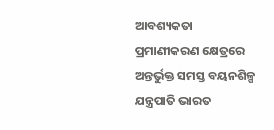ଆବଶ୍ୟକତା
ପ୍ରମାଣୀକରଣ କ୍ଷେତ୍ରରେ ଅନ୍ତର୍ଭୁକ୍ତ ସମସ୍ତ ବୟନଶିଳ୍ପ ଯନ୍ତ୍ରପାତି ଭାରତ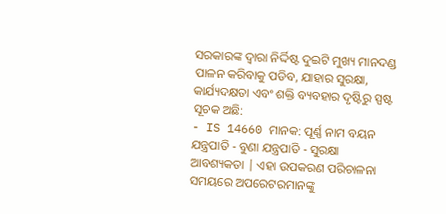ସରକାରଙ୍କ ଦ୍ୱାରା ନିର୍ଦ୍ଦିଷ୍ଟ ଦୁଇଟି ମୁଖ୍ୟ ମାନଦଣ୍ଡ ପାଳନ କରିବାକୁ ପଡିବ, ଯାହାର ସୁରକ୍ଷା, କାର୍ଯ୍ୟଦକ୍ଷତା ଏବଂ ଶକ୍ତି ବ୍ୟବହାର ଦୃଷ୍ଟିରୁ ସ୍ପଷ୍ଟ ସୂଚକ ଅଛି:
- IS 14660 ମାନକ: ପୂର୍ଣ୍ଣ ନାମ ବୟନ ଯନ୍ତ୍ରପାତି - ବୁଣା ଯନ୍ତ୍ରପାତି - ସୁରକ୍ଷା ଆବଶ୍ୟକତା | ଏହା ଉପକରଣ ପରିଚାଳନା ସମୟରେ ଅପରେଟରମାନଙ୍କୁ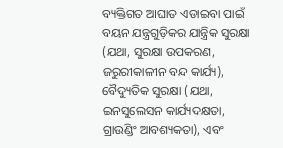ବ୍ୟକ୍ତିଗତ ଆଘାତ ଏଡାଇବା ପାଇଁ ବୟନ ଯନ୍ତ୍ରଗୁଡ଼ିକର ଯାନ୍ତ୍ରିକ ସୁରକ୍ଷା (ଯଥା, ସୁରକ୍ଷା ଉପକରଣ, ଜରୁରୀକାଳୀନ ବନ୍ଦ କାର୍ଯ୍ୟ), ବୈଦ୍ୟୁତିକ ସୁରକ୍ଷା (ଯଥା, ଇନସୁଲେସନ କାର୍ଯ୍ୟଦକ୍ଷତା, ଗ୍ରାଉଣ୍ଡିଂ ଆବଶ୍ୟକତା), ଏବଂ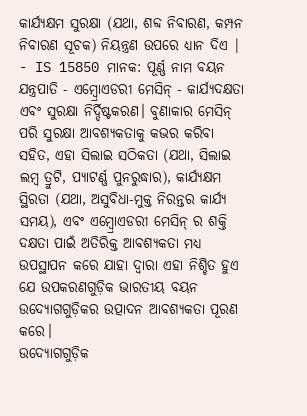କାର୍ଯ୍ୟକ୍ଷମ ସୁରକ୍ଷା (ଯଥା, ଶବ୍ଦ ନିବାରଣ, କମ୍ପନ ନିବାରଣ ସୂଚକ) ନିୟନ୍ତ୍ରଣ ଉପରେ ଧ୍ୟାନ ଦିଏ |
- IS 15850 ମାନକ: ପୂର୍ଣ୍ଣ ନାମ ବୟନ ଯନ୍ତ୍ରପାତି - ଏମ୍ବ୍ରୋଏଡରୀ ମେସିନ୍ - କାର୍ଯ୍ୟଦକ୍ଷତା ଏବଂ ସୁରକ୍ଷା ନିର୍ଦ୍ଦିଷ୍ଟକରଣ। ବୁଣାକାର ମେସିନ୍ ପରି ସୁରକ୍ଷା ଆବଶ୍ୟକତାକୁ କଭର କରିବା ସହିତ, ଏହା ସିଲାଇ ସଠିକତା (ଯଥା, ସିଲାଇ ଲମ୍ବ ତ୍ରୁଟି, ପ୍ୟାଟର୍ଣ୍ଣ ପୁନରୁଦ୍ଧାର), କାର୍ଯ୍ୟକ୍ଷମ ସ୍ଥିରତା (ଯଥା, ଅସୁବିଧା-ମୁକ୍ତ ନିରନ୍ତର କାର୍ଯ୍ୟ ସମୟ), ଏବଂ ଏମ୍ବ୍ରୋଏଡରୀ ମେସିନ୍ ର ଶକ୍ତି ଦକ୍ଷତା ପାଇଁ ଅତିରିକ୍ତ ଆବଶ୍ୟକତା ମଧ୍ୟ ଉପସ୍ଥାପନ କରେ ଯାହା ଦ୍ୱାରା ଏହା ନିଶ୍ଚିତ ହୁଏ ଯେ ଉପକରଣଗୁଡ଼ିକ ଭାରତୀୟ ବୟନ ଉଦ୍ୟୋଗଗୁଡ଼ିକର ଉତ୍ପାଦନ ଆବଶ୍ୟକତା ପୂରଣ କରେ।
ଉଦ୍ୟୋଗଗୁଡ଼ିକ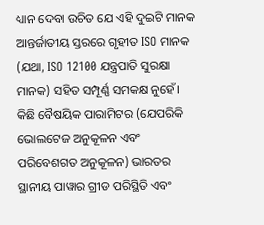ଧ୍ୟାନ ଦେବା ଉଚିତ ଯେ ଏହି ଦୁଇଟି ମାନକ ଆନ୍ତର୍ଜାତୀୟ ସ୍ତରରେ ଗୃହୀତ ISO ମାନକ (ଯଥା, ISO 12100 ଯନ୍ତ୍ରପାତି ସୁରକ୍ଷା ମାନକ) ସହିତ ସମ୍ପୂର୍ଣ୍ଣ ସମକକ୍ଷ ନୁହେଁ। କିଛି ବୈଷୟିକ ପାରାମିଟର (ଯେପରିକି ଭୋଲଟେଜ ଅନୁକୂଳନ ଏବଂ ପରିବେଶଗତ ଅନୁକୂଳନ) ଭାରତର ସ୍ଥାନୀୟ ପାୱାର ଗ୍ରୀଡ ପରିସ୍ଥିତି ଏବଂ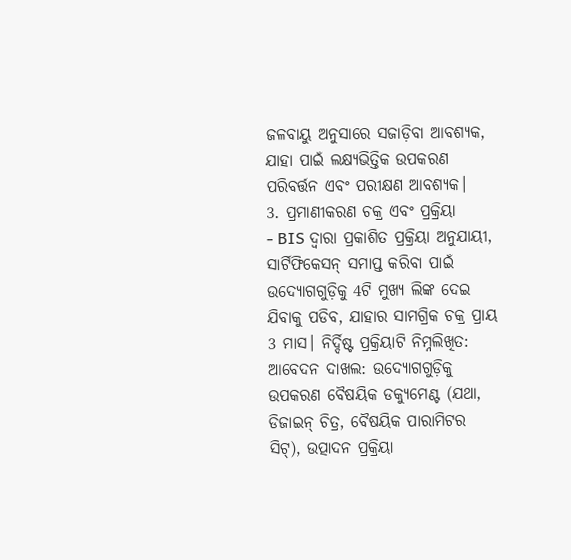ଜଳବାୟୁ ଅନୁସାରେ ସଜାଡ଼ିବା ଆବଶ୍ୟକ, ଯାହା ପାଇଁ ଲକ୍ଷ୍ୟଭିତ୍ତିକ ଉପକରଣ ପରିବର୍ତ୍ତନ ଏବଂ ପରୀକ୍ଷଣ ଆବଶ୍ୟକ।
3. ପ୍ରମାଣୀକରଣ ଚକ୍ର ଏବଂ ପ୍ରକ୍ରିୟା
- BIS ଦ୍ୱାରା ପ୍ରକାଶିତ ପ୍ରକ୍ରିୟା ଅନୁଯାୟୀ, ସାର୍ଟିଫିକେସନ୍ ସମାପ୍ତ କରିବା ପାଇଁ ଉଦ୍ୟୋଗଗୁଡ଼ିକୁ 4ଟି ମୁଖ୍ୟ ଲିଙ୍କ ଦେଇ ଯିବାକୁ ପଡିବ, ଯାହାର ସାମଗ୍ରିକ ଚକ୍ର ପ୍ରାୟ 3 ମାସ। ନିର୍ଦ୍ଦିଷ୍ଟ ପ୍ରକ୍ରିୟାଟି ନିମ୍ନଲିଖିତ: ଆବେଦନ ଦାଖଲ: ଉଦ୍ୟୋଗଗୁଡ଼ିକୁ ଉପକରଣ ବୈଷୟିକ ଡକ୍ୟୁମେଣ୍ଟ (ଯଥା, ଡିଜାଇନ୍ ଚିତ୍ର, ବୈଷୟିକ ପାରାମିଟର ସିଟ୍), ଉତ୍ପାଦନ ପ୍ରକ୍ରିୟା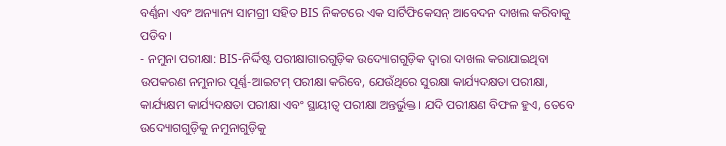ବର୍ଣ୍ଣନା ଏବଂ ଅନ୍ୟାନ୍ୟ ସାମଗ୍ରୀ ସହିତ BIS ନିକଟରେ ଏକ ସାର୍ଟିଫିକେସନ୍ ଆବେଦନ ଦାଖଲ କରିବାକୁ ପଡିବ।
- ନମୁନା ପରୀକ୍ଷା: BIS-ନିର୍ଦ୍ଦିଷ୍ଟ ପରୀକ୍ଷାଗାରଗୁଡ଼ିକ ଉଦ୍ୟୋଗଗୁଡ଼ିକ ଦ୍ୱାରା ଦାଖଲ କରାଯାଇଥିବା ଉପକରଣ ନମୁନାର ପୂର୍ଣ୍ଣ-ଆଇଟମ୍ ପରୀକ୍ଷା କରିବେ, ଯେଉଁଥିରେ ସୁରକ୍ଷା କାର୍ଯ୍ୟଦକ୍ଷତା ପରୀକ୍ଷା, କାର୍ଯ୍ୟକ୍ଷମ କାର୍ଯ୍ୟଦକ୍ଷତା ପରୀକ୍ଷା ଏବଂ ସ୍ଥାୟୀତ୍ୱ ପରୀକ୍ଷା ଅନ୍ତର୍ଭୁକ୍ତ। ଯଦି ପରୀକ୍ଷଣ ବିଫଳ ହୁଏ, ତେବେ ଉଦ୍ୟୋଗଗୁଡ଼ିକୁ ନମୁନାଗୁଡ଼ିକୁ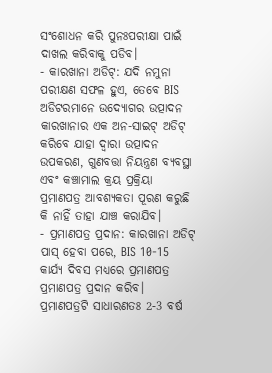ସଂଶୋଧନ କରି ପୁନଃପରୀକ୍ଷା ପାଇଁ ଦାଖଲ କରିବାକୁ ପଡିବ।
- କାରଖାନା ଅଡିଟ୍: ଯଦି ନମୁନା ପରୀକ୍ଷଣ ସଫଳ ହୁଏ, ତେବେ BIS ଅଡିଟରମାନେ ଉଦ୍ୟୋଗର ଉତ୍ପାଦନ କାରଖାନାର ଏକ ଅନ-ସାଇଟ୍ ଅଡିଟ୍ କରିବେ ଯାହା ଦ୍ୱାରା ଉତ୍ପାଦନ ଉପକରଣ, ଗୁଣବତ୍ତା ନିୟନ୍ତ୍ରଣ ବ୍ୟବସ୍ଥା ଏବଂ କଞ୍ଚାମାଲ କ୍ରୟ ପ୍ରକ୍ରିୟା ପ୍ରମାଣପତ୍ର ଆବଶ୍ୟକତା ପୂରଣ କରୁଛି କି ନାହିଁ ତାହା ଯାଞ୍ଚ କରାଯିବ।
- ପ୍ରମାଣପତ୍ର ପ୍ରଦାନ: କାରଖାନା ଅଡିଟ୍ ପାସ୍ ହେବା ପରେ, BIS 10-15 କାର୍ଯ୍ୟ ଦିବସ ମଧ୍ୟରେ ପ୍ରମାଣପତ୍ର ପ୍ରମାଣପତ୍ର ପ୍ରଦାନ କରିବ। ପ୍ରମାଣପତ୍ରଟି ସାଧାରଣତଃ 2-3 ବର୍ଷ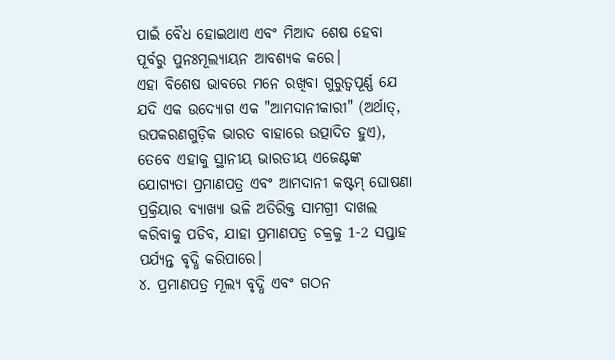ପାଇଁ ବୈଧ ହୋଇଥାଏ ଏବଂ ମିଆଦ ଶେଷ ହେବା ପୂର୍ବରୁ ପୁନଃମୂଲ୍ୟାୟନ ଆବଶ୍ୟକ କରେ।
ଏହା ବିଶେଷ ଭାବରେ ମନେ ରଖିବା ଗୁରୁତ୍ୱପୂର୍ଣ୍ଣ ଯେ ଯଦି ଏକ ଉଦ୍ୟୋଗ ଏକ "ଆମଦାନୀକାରୀ" (ଅର୍ଥାତ୍, ଉପକରଣଗୁଡ଼ିକ ଭାରତ ବାହାରେ ଉତ୍ପାଦିତ ହୁଏ), ତେବେ ଏହାକୁ ସ୍ଥାନୀୟ ଭାରତୀୟ ଏଜେଣ୍ଟଙ୍କ ଯୋଗ୍ୟତା ପ୍ରମାଣପତ୍ର ଏବଂ ଆମଦାନୀ କଷ୍ଟମ୍ ଘୋଷଣା ପ୍ରକ୍ରିୟାର ବ୍ୟାଖ୍ୟା ଭଳି ଅତିରିକ୍ତ ସାମଗ୍ରୀ ଦାଖଲ କରିବାକୁ ପଡିବ, ଯାହା ପ୍ରମାଣପତ୍ର ଚକ୍ରକୁ 1-2 ସପ୍ତାହ ପର୍ଯ୍ୟନ୍ତ ବୃଦ୍ଧି କରିପାରେ।
୪. ପ୍ରମାଣପତ୍ର ମୂଲ୍ୟ ବୃଦ୍ଧି ଏବଂ ଗଠନ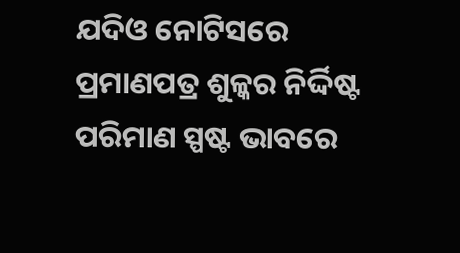ଯଦିଓ ନୋଟିସରେ ପ୍ରମାଣପତ୍ର ଶୁଳ୍କର ନିର୍ଦ୍ଦିଷ୍ଟ ପରିମାଣ ସ୍ପଷ୍ଟ ଭାବରେ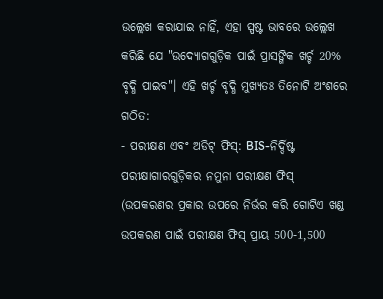ଉଲ୍ଲେଖ କରାଯାଇ ନାହିଁ, ଏହା ସ୍ପଷ୍ଟ ଭାବରେ ଉଲ୍ଲେଖ କରିଛି ଯେ "ଉଦ୍ୟୋଗଗୁଡ଼ିକ ପାଇଁ ପ୍ରାସଙ୍ଗିକ ଖର୍ଚ୍ଚ 20% ବୃଦ୍ଧି ପାଇବ"। ଏହି ଖର୍ଚ୍ଚ ବୃଦ୍ଧି ମୁଖ୍ୟତଃ ତିନୋଟି ଅଂଶରେ ଗଠିତ:
- ପରୀକ୍ଷଣ ଏବଂ ଅଡିଟ୍ ଫିସ୍: BIS-ନିର୍ଦ୍ଦିଷ୍ଟ ପରୀକ୍ଷାଗାରଗୁଡ଼ିକର ନମୁନା ପରୀକ୍ଷଣ ଫିସ୍ (ଉପକରଣର ପ୍ରକାର ଉପରେ ନିର୍ଭର କରି ଗୋଟିଏ ଖଣ୍ଡ ଉପକରଣ ପାଇଁ ପରୀକ୍ଷଣ ଫିସ୍ ପ୍ରାୟ 500-1,500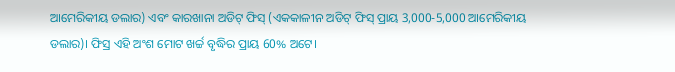ଆମେରିକୀୟ ଡଲାର) ଏବଂ କାରଖାନା ଅଡିଟ୍ ଫିସ୍ (ଏକକାଳୀନ ଅଡିଟ୍ ଫିସ୍ ପ୍ରାୟ 3,000-5,000 ଆମେରିକୀୟ ଡଲାର)। ଫିସ୍ର ଏହି ଅଂଶ ମୋଟ ଖର୍ଚ୍ଚ ବୃଦ୍ଧିର ପ୍ରାୟ 60% ଅଟେ।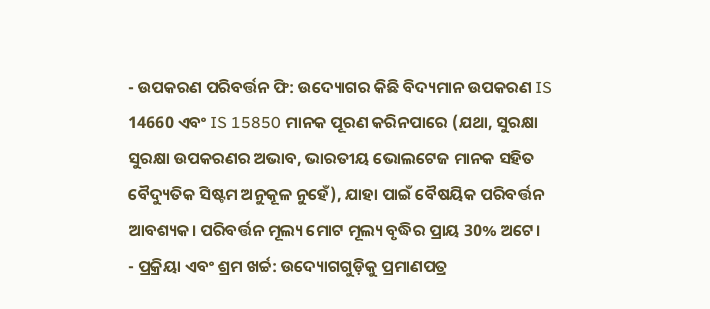- ଉପକରଣ ପରିବର୍ତ୍ତନ ଫି: ଉଦ୍ୟୋଗର କିଛି ବିଦ୍ୟମାନ ଉପକରଣ IS 14660 ଏବଂ IS 15850 ମାନକ ପୂରଣ କରିନପାରେ (ଯଥା, ସୁରକ୍ଷା ସୁରକ୍ଷା ଉପକରଣର ଅଭାବ, ଭାରତୀୟ ଭୋଲଟେଜ ମାନକ ସହିତ ବୈଦ୍ୟୁତିକ ସିଷ୍ଟମ ଅନୁକୂଳ ନୁହେଁ), ଯାହା ପାଇଁ ବୈଷୟିକ ପରିବର୍ତ୍ତନ ଆବଶ୍ୟକ। ପରିବର୍ତ୍ତନ ମୂଲ୍ୟ ମୋଟ ମୂଲ୍ୟ ବୃଦ୍ଧିର ପ୍ରାୟ 30% ଅଟେ।
- ପ୍ରକ୍ରିୟା ଏବଂ ଶ୍ରମ ଖର୍ଚ୍ଚ: ଉଦ୍ୟୋଗଗୁଡ଼ିକୁ ପ୍ରମାଣପତ୍ର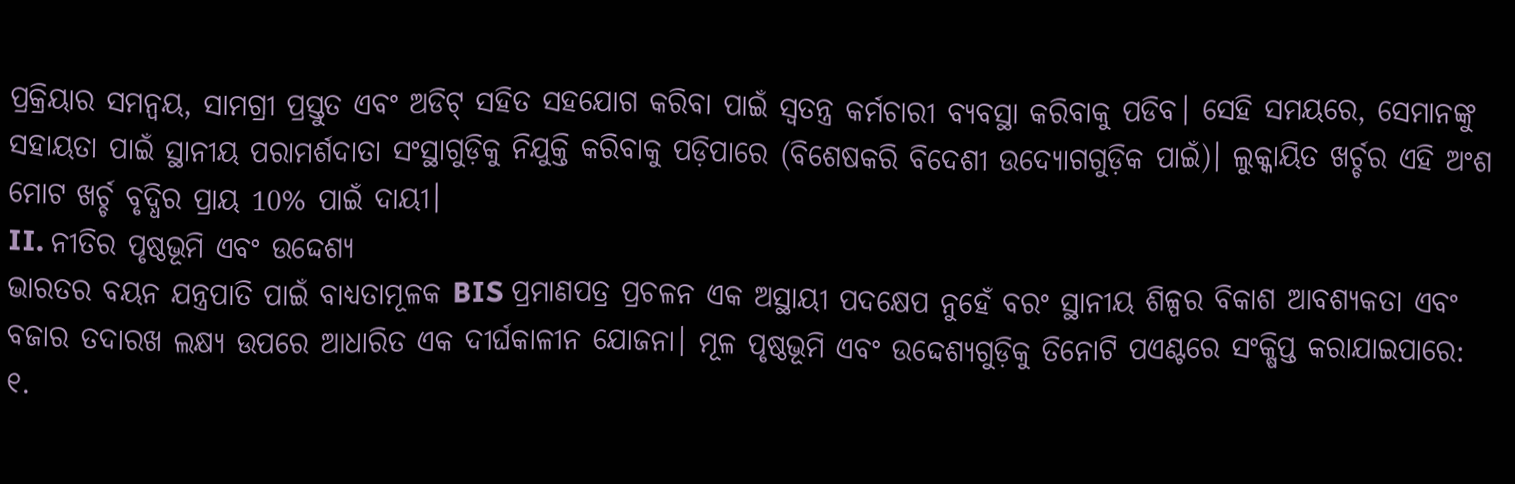ପ୍ରକ୍ରିୟାର ସମନ୍ୱୟ, ସାମଗ୍ରୀ ପ୍ରସ୍ତୁତ ଏବଂ ଅଡିଟ୍ ସହିତ ସହଯୋଗ କରିବା ପାଇଁ ସ୍ୱତନ୍ତ୍ର କର୍ମଚାରୀ ବ୍ୟବସ୍ଥା କରିବାକୁ ପଡିବ। ସେହି ସମୟରେ, ସେମାନଙ୍କୁ ସହାୟତା ପାଇଁ ସ୍ଥାନୀୟ ପରାମର୍ଶଦାତା ସଂସ୍ଥାଗୁଡ଼ିକୁ ନିଯୁକ୍ତି କରିବାକୁ ପଡ଼ିପାରେ (ବିଶେଷକରି ବିଦେଶୀ ଉଦ୍ୟୋଗଗୁଡ଼ିକ ପାଇଁ)। ଲୁକ୍କାୟିତ ଖର୍ଚ୍ଚର ଏହି ଅଂଶ ମୋଟ ଖର୍ଚ୍ଚ ବୃଦ୍ଧିର ପ୍ରାୟ 10% ପାଇଁ ଦାୟୀ।
II. ନୀତିର ପୃଷ୍ଠଭୂମି ଏବଂ ଉଦ୍ଦେଶ୍ୟ
ଭାରତର ବୟନ ଯନ୍ତ୍ରପାତି ପାଇଁ ବାଧ୍ୟତାମୂଳକ BIS ପ୍ରମାଣପତ୍ର ପ୍ରଚଳନ ଏକ ଅସ୍ଥାୟୀ ପଦକ୍ଷେପ ନୁହେଁ ବରଂ ସ୍ଥାନୀୟ ଶିଳ୍ପର ବିକାଶ ଆବଶ୍ୟକତା ଏବଂ ବଜାର ତଦାରଖ ଲକ୍ଷ୍ୟ ଉପରେ ଆଧାରିତ ଏକ ଦୀର୍ଘକାଳୀନ ଯୋଜନା। ମୂଳ ପୃଷ୍ଠଭୂମି ଏବଂ ଉଦ୍ଦେଶ୍ୟଗୁଡ଼ିକୁ ତିନୋଟି ପଏଣ୍ଟରେ ସଂକ୍ଷିପ୍ତ କରାଯାଇପାରେ:
୧.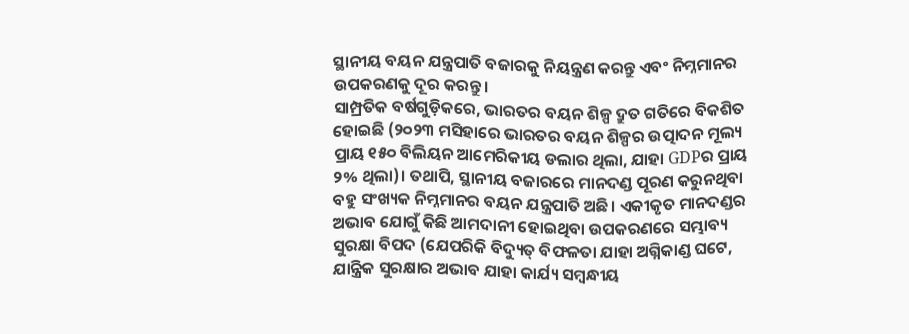ସ୍ଥାନୀୟ ବୟନ ଯନ୍ତ୍ରପାତି ବଜାରକୁ ନିୟନ୍ତ୍ରଣ କରନ୍ତୁ ଏବଂ ନିମ୍ନମାନର ଉପକରଣକୁ ଦୂର କରନ୍ତୁ।
ସାମ୍ପ୍ରତିକ ବର୍ଷଗୁଡ଼ିକରେ, ଭାରତର ବୟନ ଶିଳ୍ପ ଦ୍ରୁତ ଗତିରେ ବିକଶିତ ହୋଇଛି (୨୦୨୩ ମସିହାରେ ଭାରତର ବୟନ ଶିଳ୍ପର ଉତ୍ପାଦନ ମୂଲ୍ୟ ପ୍ରାୟ ୧୫୦ ବିଲିୟନ ଆମେରିକୀୟ ଡଲାର ଥିଲା, ଯାହା GDPର ପ୍ରାୟ ୨% ଥିଲା)। ତଥାପି, ସ୍ଥାନୀୟ ବଜାରରେ ମାନଦଣ୍ଡ ପୂରଣ କରୁନଥିବା ବହୁ ସଂଖ୍ୟକ ନିମ୍ନମାନର ବୟନ ଯନ୍ତ୍ରପାତି ଅଛି। ଏକୀକୃତ ମାନଦଣ୍ଡର ଅଭାବ ଯୋଗୁଁ କିଛି ଆମଦାନୀ ହୋଇଥିବା ଉପକରଣରେ ସମ୍ଭାବ୍ୟ ସୁରକ୍ଷା ବିପଦ (ଯେପରିକି ବିଦ୍ୟୁତ୍ ବିଫଳତା ଯାହା ଅଗ୍ନିକାଣ୍ଡ ଘଟେ, ଯାନ୍ତ୍ରିକ ସୁରକ୍ଷାର ଅଭାବ ଯାହା କାର୍ଯ୍ୟ ସମ୍ବନ୍ଧୀୟ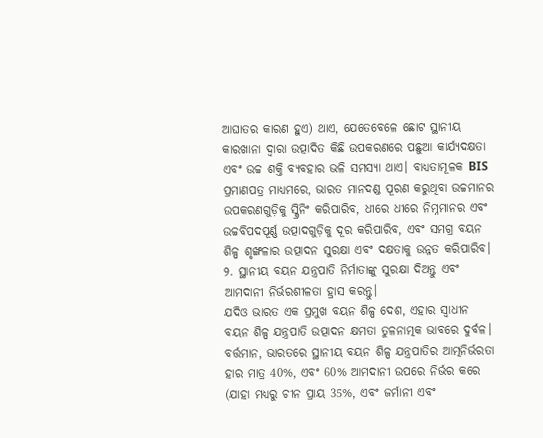ଆଘାତର କାରଣ ହୁଏ) ଥାଏ, ଯେତେବେଳେ ଛୋଟ ସ୍ଥାନୀୟ କାରଖାନା ଦ୍ୱାରା ଉତ୍ପାଦିତ କିଛି ଉପକରଣରେ ପଛୁଆ କାର୍ଯ୍ୟଦକ୍ଷତା ଏବଂ ଉଚ୍ଚ ଶକ୍ତି ବ୍ୟବହାର ଭଳି ସମସ୍ୟା ଥାଏ। ବାଧ୍ୟତାମୂଳକ BIS ପ୍ରମାଣପତ୍ର ମାଧ୍ୟମରେ, ଭାରତ ମାନଦଣ୍ଡ ପୂରଣ କରୁଥିବା ଉଚ୍ଚମାନର ଉପକରଣଗୁଡ଼ିକୁ ସ୍କ୍ରିନିଂ କରିପାରିବ, ଧୀରେ ଧୀରେ ନିମ୍ନମାନର ଏବଂ ଉଚ୍ଚବିପଦପୂର୍ଣ୍ଣ ଉତ୍ପାଦଗୁଡ଼ିକୁ ଦୂର କରିପାରିବ, ଏବଂ ସମଗ୍ର ବୟନ ଶିଳ୍ପ ଶୃଙ୍ଖଳାର ଉତ୍ପାଦନ ସୁରକ୍ଷା ଏବଂ ଦକ୍ଷତାକୁ ଉନ୍ନତ କରିପାରିବ।
୨. ସ୍ଥାନୀୟ ବୟନ ଯନ୍ତ୍ରପାତି ନିର୍ମାତାଙ୍କୁ ସୁରକ୍ଷା ଦିଅନ୍ତୁ ଏବଂ ଆମଦାନୀ ନିର୍ଭରଶୀଳତା ହ୍ରାସ କରନ୍ତୁ।
ଯଦିଓ ଭାରତ ଏକ ପ୍ରମୁଖ ବୟନ ଶିଳ୍ପ ଦେଶ, ଏହାର ସ୍ୱାଧୀନ ବୟନ ଶିଳ୍ପ ଯନ୍ତ୍ରପାତି ଉତ୍ପାଦନ କ୍ଷମତା ତୁଳନାତ୍ମକ ଭାବରେ ଦୁର୍ବଳ। ବର୍ତ୍ତମାନ, ଭାରତରେ ସ୍ଥାନୀୟ ବୟନ ଶିଳ୍ପ ଯନ୍ତ୍ରପାତିର ଆତ୍ମନିର୍ଭରତା ହାର ମାତ୍ର 40%, ଏବଂ 60% ଆମଦାନୀ ଉପରେ ନିର୍ଭର କରେ (ଯାହା ମଧ୍ୟରୁ ଚୀନ ପ୍ରାୟ 35%, ଏବଂ ଜର୍ମାନୀ ଏବଂ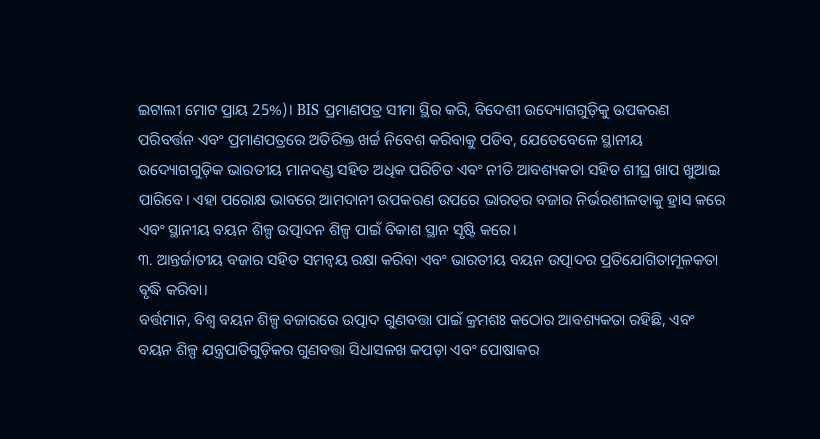ଇଟାଲୀ ମୋଟ ପ୍ରାୟ 25%)। BIS ପ୍ରମାଣପତ୍ର ସୀମା ସ୍ଥିର କରି, ବିଦେଶୀ ଉଦ୍ୟୋଗଗୁଡ଼ିକୁ ଉପକରଣ ପରିବର୍ତ୍ତନ ଏବଂ ପ୍ରମାଣପତ୍ରରେ ଅତିରିକ୍ତ ଖର୍ଚ୍ଚ ନିବେଶ କରିବାକୁ ପଡିବ, ଯେତେବେଳେ ସ୍ଥାନୀୟ ଉଦ୍ୟୋଗଗୁଡ଼ିକ ଭାରତୀୟ ମାନଦଣ୍ଡ ସହିତ ଅଧିକ ପରିଚିତ ଏବଂ ନୀତି ଆବଶ୍ୟକତା ସହିତ ଶୀଘ୍ର ଖାପ ଖୁଆଇ ପାରିବେ। ଏହା ପରୋକ୍ଷ ଭାବରେ ଆମଦାନୀ ଉପକରଣ ଉପରେ ଭାରତର ବଜାର ନିର୍ଭରଶୀଳତାକୁ ହ୍ରାସ କରେ ଏବଂ ସ୍ଥାନୀୟ ବୟନ ଶିଳ୍ପ ଉତ୍ପାଦନ ଶିଳ୍ପ ପାଇଁ ବିକାଶ ସ୍ଥାନ ସୃଷ୍ଟି କରେ।
୩. ଆନ୍ତର୍ଜାତୀୟ ବଜାର ସହିତ ସମନ୍ୱୟ ରକ୍ଷା କରିବା ଏବଂ ଭାରତୀୟ ବୟନ ଉତ୍ପାଦର ପ୍ରତିଯୋଗିତାମୂଳକତା ବୃଦ୍ଧି କରିବା।
ବର୍ତ୍ତମାନ, ବିଶ୍ୱ ବୟନ ଶିଳ୍ପ ବଜାରରେ ଉତ୍ପାଦ ଗୁଣବତ୍ତା ପାଇଁ କ୍ରମଶଃ କଠୋର ଆବଶ୍ୟକତା ରହିଛି, ଏବଂ ବୟନ ଶିଳ୍ପ ଯନ୍ତ୍ରପାତିଗୁଡ଼ିକର ଗୁଣବତ୍ତା ସିଧାସଳଖ କପଡ଼ା ଏବଂ ପୋଷାକର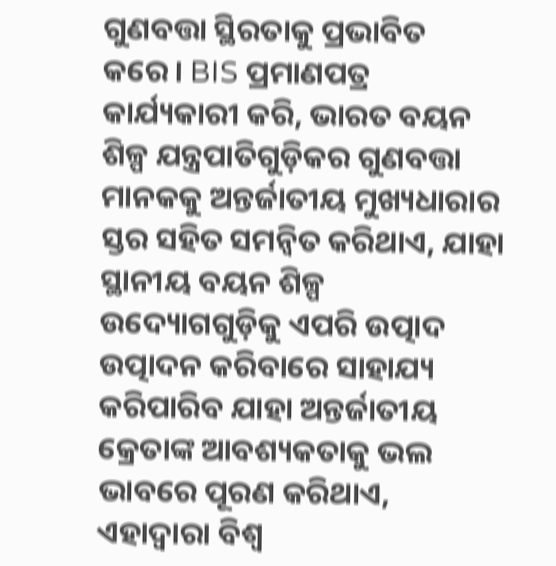ଗୁଣବତ୍ତା ସ୍ଥିରତାକୁ ପ୍ରଭାବିତ କରେ। BIS ପ୍ରମାଣପତ୍ର କାର୍ଯ୍ୟକାରୀ କରି, ଭାରତ ବୟନ ଶିଳ୍ପ ଯନ୍ତ୍ରପାତିଗୁଡ଼ିକର ଗୁଣବତ୍ତା ମାନକକୁ ଅନ୍ତର୍ଜାତୀୟ ମୁଖ୍ୟଧାରାର ସ୍ତର ସହିତ ସମନ୍ୱିତ କରିଥାଏ, ଯାହା ସ୍ଥାନୀୟ ବୟନ ଶିଳ୍ପ ଉଦ୍ୟୋଗଗୁଡ଼ିକୁ ଏପରି ଉତ୍ପାଦ ଉତ୍ପାଦନ କରିବାରେ ସାହାଯ୍ୟ କରିପାରିବ ଯାହା ଅନ୍ତର୍ଜାତୀୟ କ୍ରେତାଙ୍କ ଆବଶ୍ୟକତାକୁ ଭଲ ଭାବରେ ପୂରଣ କରିଥାଏ, ଏହାଦ୍ୱାରା ବିଶ୍ୱ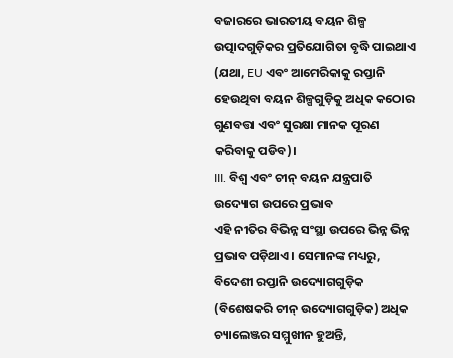ବଜାରରେ ଭାରତୀୟ ବୟନ ଶିଳ୍ପ ଉତ୍ପାଦଗୁଡ଼ିକର ପ୍ରତିଯୋଗିତା ବୃଦ୍ଧି ପାଇଥାଏ (ଯଥା, EU ଏବଂ ଆମେରିକାକୁ ରପ୍ତାନି ହେଉଥିବା ବୟନ ଶିଳ୍ପଗୁଡ଼ିକୁ ଅଧିକ କଠୋର ଗୁଣବତ୍ତା ଏବଂ ସୁରକ୍ଷା ମାନକ ପୂରଣ କରିବାକୁ ପଡିବ)।
III. ବିଶ୍ୱ ଏବଂ ଚୀନ୍ ବୟନ ଯନ୍ତ୍ରପାତି ଉଦ୍ୟୋଗ ଉପରେ ପ୍ରଭାବ
ଏହି ନୀତିର ବିଭିନ୍ନ ସଂସ୍ଥା ଉପରେ ଭିନ୍ନ ଭିନ୍ନ ପ୍ରଭାବ ପଡ଼ିଥାଏ। ସେମାନଙ୍କ ମଧ୍ୟରୁ, ବିଦେଶୀ ରପ୍ତାନି ଉଦ୍ୟୋଗଗୁଡ଼ିକ (ବିଶେଷକରି ଚୀନ୍ ଉଦ୍ୟୋଗଗୁଡ଼ିକ) ଅଧିକ ଚ୍ୟାଲେଞ୍ଜର ସମ୍ମୁଖୀନ ହୁଅନ୍ତି,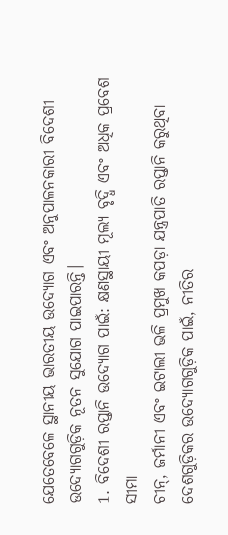ଯେତେବେଳେ ସ୍ଥାନୀୟ ଭାରତୀୟ ଉଦ୍ୟୋଗ ଏବଂ ଅନୁପାଳନକାରୀ ବିଦେଶୀ ଉଦ୍ୟୋଗଗୁଡ଼ିକ ନୂତନ ସୁଯୋଗ ପାଇପାରନ୍ତି।
1. ବିଦେଶୀ ରପ୍ତାନି ଉଦ୍ୟୋଗ ପାଇଁ: କ୍ଷଣସ୍ଥାୟୀ ମୂଲ୍ୟ ବୃଦ୍ଧି ଏବଂ ଅଧିକ ପ୍ରବେଶ ସୀମା
ଚୀନ୍, ଜର୍ମାନୀ ଏବଂ ଇଟାଲୀ ଭଳି ପ୍ରମୁଖ କପଡ଼ା ଯନ୍ତ୍ରପାତି ରପ୍ତାନି କରୁଥିବା ଦେଶଗୁଡ଼ିକର ଉଦ୍ୟୋଗଗୁଡ଼ିକ ପାଇଁ, ନୀତିର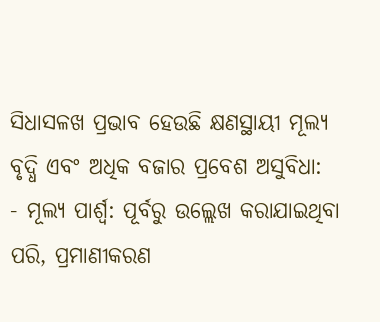ସିଧାସଳଖ ପ୍ରଭାବ ହେଉଛି କ୍ଷଣସ୍ଥାୟୀ ମୂଲ୍ୟ ବୃଦ୍ଧି ଏବଂ ଅଧିକ ବଜାର ପ୍ରବେଶ ଅସୁବିଧା:
- ମୂଲ୍ୟ ପାର୍ଶ୍ୱ: ପୂର୍ବରୁ ଉଲ୍ଲେଖ କରାଯାଇଥିବା ପରି, ପ୍ରମାଣୀକରଣ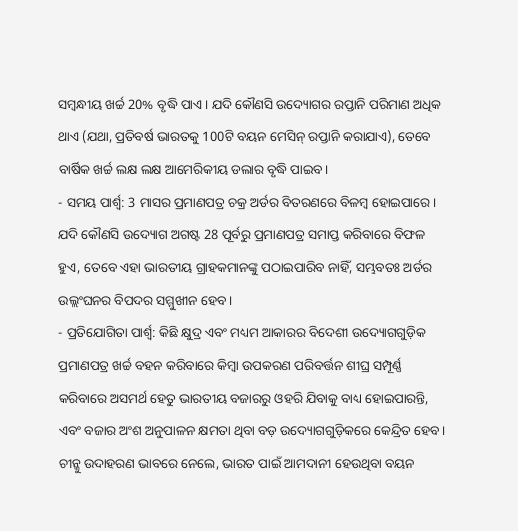ସମ୍ବନ୍ଧୀୟ ଖର୍ଚ୍ଚ 20% ବୃଦ୍ଧି ପାଏ। ଯଦି କୌଣସି ଉଦ୍ୟୋଗର ରପ୍ତାନି ପରିମାଣ ଅଧିକ ଥାଏ (ଯଥା, ପ୍ରତିବର୍ଷ ଭାରତକୁ 100ଟି ବୟନ ମେସିନ୍ ରପ୍ତାନି କରାଯାଏ), ତେବେ ବାର୍ଷିକ ଖର୍ଚ୍ଚ ଲକ୍ଷ ଲକ୍ଷ ଆମେରିକୀୟ ଡଲାର ବୃଦ୍ଧି ପାଇବ।
- ସମୟ ପାର୍ଶ୍ୱ: 3 ମାସର ପ୍ରମାଣପତ୍ର ଚକ୍ର ଅର୍ଡର ବିତରଣରେ ବିଳମ୍ବ ହୋଇପାରେ। ଯଦି କୌଣସି ଉଦ୍ୟୋଗ ଅଗଷ୍ଟ 28 ପୂର୍ବରୁ ପ୍ରମାଣପତ୍ର ସମାପ୍ତ କରିବାରେ ବିଫଳ ହୁଏ, ତେବେ ଏହା ଭାରତୀୟ ଗ୍ରାହକମାନଙ୍କୁ ପଠାଇପାରିବ ନାହିଁ, ସମ୍ଭବତଃ ଅର୍ଡର ଉଲ୍ଲଂଘନର ବିପଦର ସମ୍ମୁଖୀନ ହେବ।
- ପ୍ରତିଯୋଗିତା ପାର୍ଶ୍ୱ: କିଛି କ୍ଷୁଦ୍ର ଏବଂ ମଧ୍ୟମ ଆକାରର ବିଦେଶୀ ଉଦ୍ୟୋଗଗୁଡ଼ିକ ପ୍ରମାଣପତ୍ର ଖର୍ଚ୍ଚ ବହନ କରିବାରେ କିମ୍ବା ଉପକରଣ ପରିବର୍ତ୍ତନ ଶୀଘ୍ର ସମ୍ପୂର୍ଣ୍ଣ କରିବାରେ ଅସମର୍ଥ ହେତୁ ଭାରତୀୟ ବଜାରରୁ ଓହରି ଯିବାକୁ ବାଧ୍ୟ ହୋଇପାରନ୍ତି, ଏବଂ ବଜାର ଅଂଶ ଅନୁପାଳନ କ୍ଷମତା ଥିବା ବଡ଼ ଉଦ୍ୟୋଗଗୁଡ଼ିକରେ କେନ୍ଦ୍ରିତ ହେବ।
ଚୀନ୍କୁ ଉଦାହରଣ ଭାବରେ ନେଲେ, ଭାରତ ପାଇଁ ଆମଦାନୀ ହେଉଥିବା ବୟନ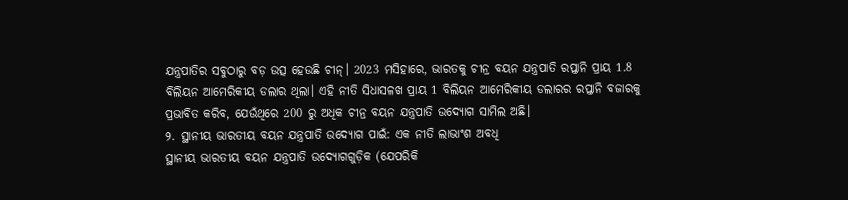ଯନ୍ତ୍ରପାତିର ସବୁଠାରୁ ବଡ଼ ଉତ୍ସ ହେଉଛି ଚୀନ୍। 2023 ମସିହାରେ, ଭାରତକୁ ଚୀନ୍ର ବୟନ ଯନ୍ତ୍ରପାତି ରପ୍ତାନି ପ୍ରାୟ 1.8 ବିଲିୟନ ଆମେରିକୀୟ ଡଲାର ଥିଲା। ଏହି ନୀତି ସିଧାସଳଖ ପ୍ରାୟ 1 ବିଲିୟନ ଆମେରିକୀୟ ଡଲାରର ରପ୍ତାନି ବଜାରକୁ ପ୍ରଭାବିତ କରିବ, ଯେଉଁଥିରେ 200 ରୁ ଅଧିକ ଚୀନ୍ର ବୟନ ଯନ୍ତ୍ରପାତି ଉଦ୍ୟୋଗ ସାମିଲ ଅଛି।
୨. ସ୍ଥାନୀୟ ଭାରତୀୟ ବୟନ ଯନ୍ତ୍ରପାତି ଉଦ୍ୟୋଗ ପାଇଁ: ଏକ ନୀତି ଲାଭାଂଶ ଅବଧି
ସ୍ଥାନୀୟ ଭାରତୀୟ ବୟନ ଯନ୍ତ୍ରପାତି ଉଦ୍ୟୋଗଗୁଡ଼ିକ (ଯେପରିକି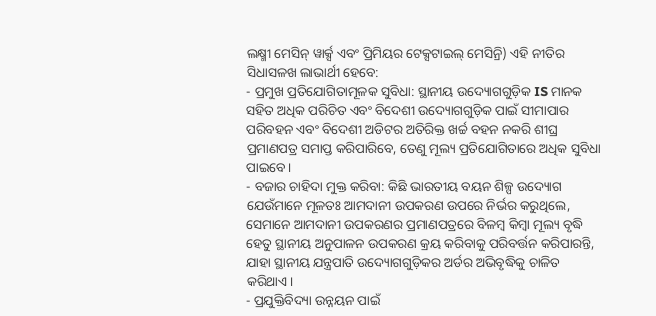ଲକ୍ଷ୍ମୀ ମେସିନ୍ ୱାର୍କ୍ସ ଏବଂ ପ୍ରିମିୟର ଟେକ୍ସଟାଇଲ୍ ମେସିନ୍ରି) ଏହି ନୀତିର ସିଧାସଳଖ ଲାଭାର୍ଥୀ ହେବେ:
- ପ୍ରମୁଖ ପ୍ରତିଯୋଗିତାମୂଳକ ସୁବିଧା: ସ୍ଥାନୀୟ ଉଦ୍ୟୋଗଗୁଡ଼ିକ IS ମାନକ ସହିତ ଅଧିକ ପରିଚିତ ଏବଂ ବିଦେଶୀ ଉଦ୍ୟୋଗଗୁଡ଼ିକ ପାଇଁ ସୀମାପାର ପରିବହନ ଏବଂ ବିଦେଶୀ ଅଡିଟର ଅତିରିକ୍ତ ଖର୍ଚ୍ଚ ବହନ ନକରି ଶୀଘ୍ର ପ୍ରମାଣପତ୍ର ସମାପ୍ତ କରିପାରିବେ, ତେଣୁ ମୂଲ୍ୟ ପ୍ରତିଯୋଗିତାରେ ଅଧିକ ସୁବିଧା ପାଇବେ।
- ବଜାର ଚାହିଦା ମୁକ୍ତ କରିବା: କିଛି ଭାରତୀୟ ବୟନ ଶିଳ୍ପ ଉଦ୍ୟୋଗ ଯେଉଁମାନେ ମୂଳତଃ ଆମଦାନୀ ଉପକରଣ ଉପରେ ନିର୍ଭର କରୁଥିଲେ, ସେମାନେ ଆମଦାନୀ ଉପକରଣର ପ୍ରମାଣପତ୍ରରେ ବିଳମ୍ବ କିମ୍ବା ମୂଲ୍ୟ ବୃଦ୍ଧି ହେତୁ ସ୍ଥାନୀୟ ଅନୁପାଳନ ଉପକରଣ କ୍ରୟ କରିବାକୁ ପରିବର୍ତ୍ତନ କରିପାରନ୍ତି, ଯାହା ସ୍ଥାନୀୟ ଯନ୍ତ୍ରପାତି ଉଦ୍ୟୋଗଗୁଡ଼ିକର ଅର୍ଡର ଅଭିବୃଦ୍ଧିକୁ ଚାଳିତ କରିଥାଏ।
- ପ୍ରଯୁକ୍ତିବିଦ୍ୟା ଉନ୍ନୟନ ପାଇଁ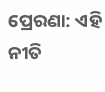ପ୍ରେରଣା: ଏହି ନୀତି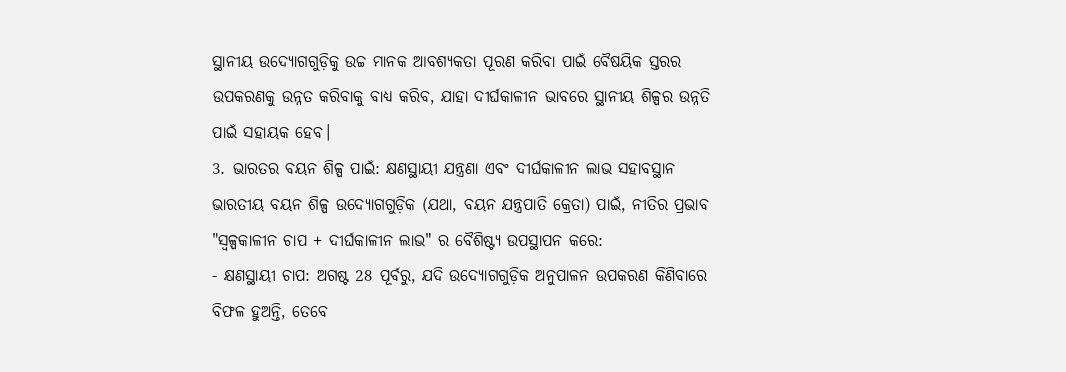ସ୍ଥାନୀୟ ଉଦ୍ୟୋଗଗୁଡ଼ିକୁ ଉଚ୍ଚ ମାନକ ଆବଶ୍ୟକତା ପୂରଣ କରିବା ପାଇଁ ବୈଷୟିକ ସ୍ତରର ଉପକରଣକୁ ଉନ୍ନତ କରିବାକୁ ବାଧ୍ୟ କରିବ, ଯାହା ଦୀର୍ଘକାଳୀନ ଭାବରେ ସ୍ଥାନୀୟ ଶିଳ୍ପର ଉନ୍ନତି ପାଇଁ ସହାୟକ ହେବ।
3. ଭାରତର ବୟନ ଶିଳ୍ପ ପାଇଁ: କ୍ଷଣସ୍ଥାୟୀ ଯନ୍ତ୍ରଣା ଏବଂ ଦୀର୍ଘକାଳୀନ ଲାଭ ସହାବସ୍ଥାନ
ଭାରତୀୟ ବୟନ ଶିଳ୍ପ ଉଦ୍ୟୋଗଗୁଡ଼ିକ (ଯଥା, ବୟନ ଯନ୍ତ୍ରପାତି କ୍ରେତା) ପାଇଁ, ନୀତିର ପ୍ରଭାବ "ସ୍ୱଳ୍ପକାଳୀନ ଚାପ + ଦୀର୍ଘକାଳୀନ ଲାଭ" ର ବୈଶିଷ୍ଟ୍ୟ ଉପସ୍ଥାପନ କରେ:
- କ୍ଷଣସ୍ଥାୟୀ ଚାପ: ଅଗଷ୍ଟ 28 ପୂର୍ବରୁ, ଯଦି ଉଦ୍ୟୋଗଗୁଡ଼ିକ ଅନୁପାଳନ ଉପକରଣ କିଣିବାରେ ବିଫଳ ହୁଅନ୍ତି, ତେବେ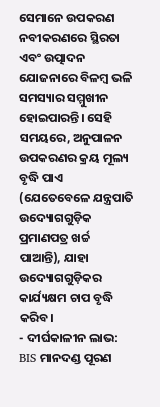ସେମାନେ ଉପକରଣ ନବୀକରଣରେ ସ୍ଥିରତା ଏବଂ ଉତ୍ପାଦନ ଯୋଜନାରେ ବିଳମ୍ବ ଭଳି ସମସ୍ୟାର ସମ୍ମୁଖୀନ ହୋଇପାରନ୍ତି। ସେହି ସମୟରେ, ଅନୁପାଳନ ଉପକରଣର କ୍ରୟ ମୂଲ୍ୟ ବୃଦ୍ଧି ପାଏ (ଯେତେବେଳେ ଯନ୍ତ୍ରପାତି ଉଦ୍ୟୋଗଗୁଡ଼ିକ ପ୍ରମାଣପତ୍ର ଖର୍ଚ୍ଚ ପାଆନ୍ତି), ଯାହା ଉଦ୍ୟୋଗଗୁଡ଼ିକର କାର୍ଯ୍ୟକ୍ଷମ ଚାପ ବୃଦ୍ଧି କରିବ।
- ଦୀର୍ଘକାଳୀନ ଲାଭ: BIS ମାନଦଣ୍ଡ ପୂରଣ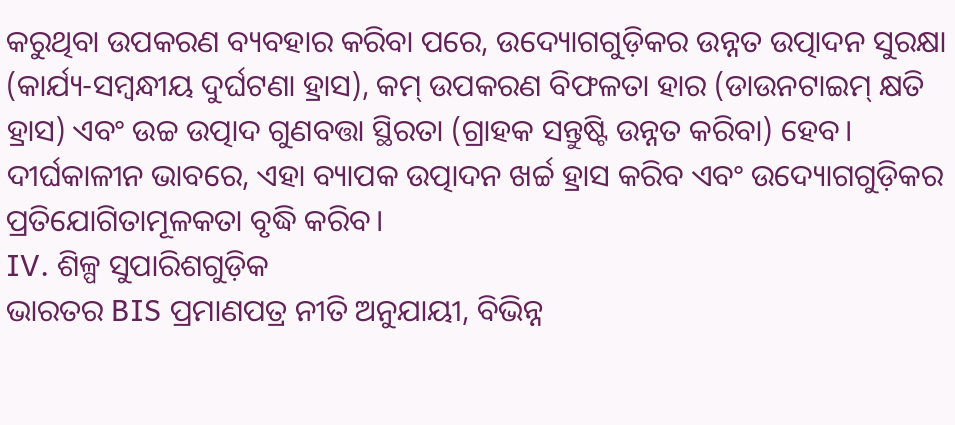କରୁଥିବା ଉପକରଣ ବ୍ୟବହାର କରିବା ପରେ, ଉଦ୍ୟୋଗଗୁଡ଼ିକର ଉନ୍ନତ ଉତ୍ପାଦନ ସୁରକ୍ଷା (କାର୍ଯ୍ୟ-ସମ୍ବନ୍ଧୀୟ ଦୁର୍ଘଟଣା ହ୍ରାସ), କମ୍ ଉପକରଣ ବିଫଳତା ହାର (ଡାଉନଟାଇମ୍ କ୍ଷତି ହ୍ରାସ) ଏବଂ ଉଚ୍ଚ ଉତ୍ପାଦ ଗୁଣବତ୍ତା ସ୍ଥିରତା (ଗ୍ରାହକ ସନ୍ତୁଷ୍ଟି ଉନ୍ନତ କରିବା) ହେବ। ଦୀର୍ଘକାଳୀନ ଭାବରେ, ଏହା ବ୍ୟାପକ ଉତ୍ପାଦନ ଖର୍ଚ୍ଚ ହ୍ରାସ କରିବ ଏବଂ ଉଦ୍ୟୋଗଗୁଡ଼ିକର ପ୍ରତିଯୋଗିତାମୂଳକତା ବୃଦ୍ଧି କରିବ।
IV. ଶିଳ୍ପ ସୁପାରିଶଗୁଡ଼ିକ
ଭାରତର BIS ପ୍ରମାଣପତ୍ର ନୀତି ଅନୁଯାୟୀ, ବିଭିନ୍ନ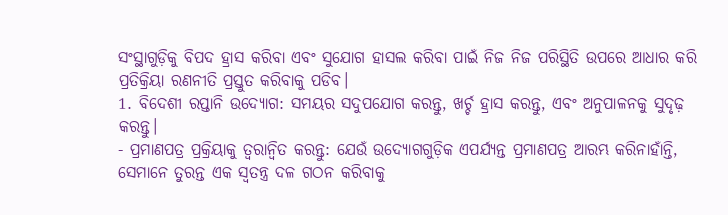ସଂସ୍ଥାଗୁଡ଼ିକୁ ବିପଦ ହ୍ରାସ କରିବା ଏବଂ ସୁଯୋଗ ହାସଲ କରିବା ପାଇଁ ନିଜ ନିଜ ପରିସ୍ଥିତି ଉପରେ ଆଧାର କରି ପ୍ରତିକ୍ରିୟା ରଣନୀତି ପ୍ରସ୍ତୁତ କରିବାକୁ ପଡିବ।
1. ବିଦେଶୀ ରପ୍ତାନି ଉଦ୍ୟୋଗ: ସମୟର ସଦୁପଯୋଗ କରନ୍ତୁ, ଖର୍ଚ୍ଚ ହ୍ରାସ କରନ୍ତୁ, ଏବଂ ଅନୁପାଳନକୁ ସୁଦୃଢ଼ କରନ୍ତୁ।
- ପ୍ରମାଣପତ୍ର ପ୍ରକ୍ରିୟାକୁ ତ୍ୱରାନ୍ୱିତ କରନ୍ତୁ: ଯେଉଁ ଉଦ୍ୟୋଗଗୁଡ଼ିକ ଏପର୍ଯ୍ୟନ୍ତ ପ୍ରମାଣପତ୍ର ଆରମ୍ଭ କରିନାହାଁନ୍ତି, ସେମାନେ ତୁରନ୍ତ ଏକ ସ୍ୱତନ୍ତ୍ର ଦଳ ଗଠନ କରିବାକୁ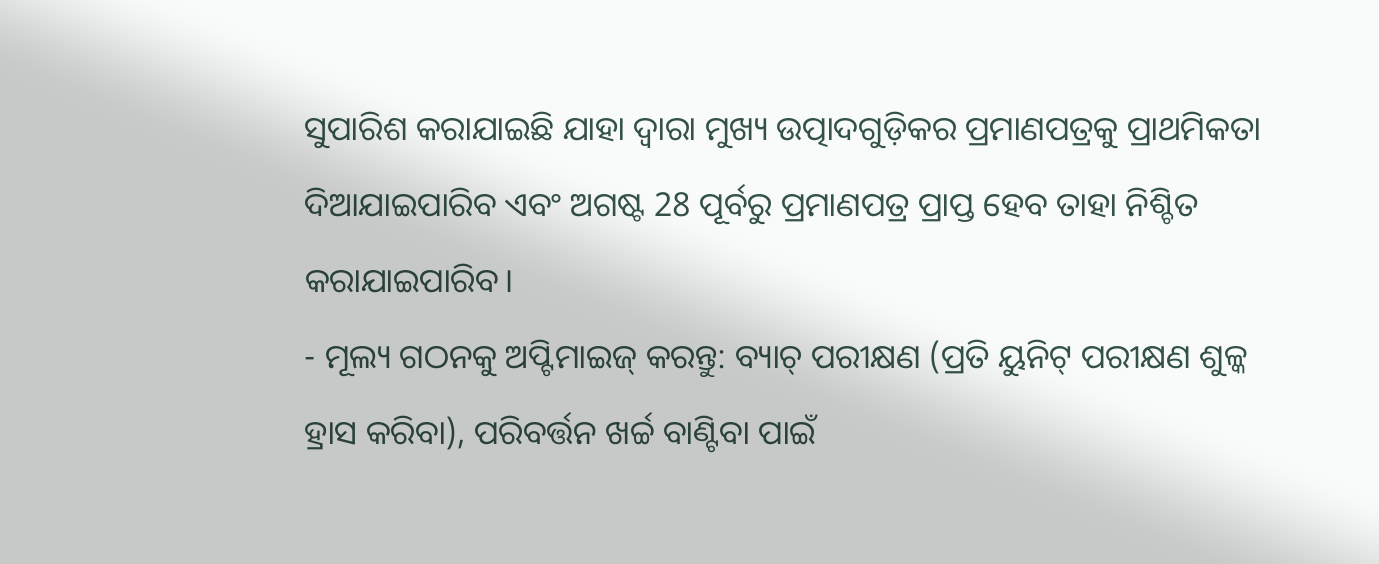ସୁପାରିଶ କରାଯାଇଛି ଯାହା ଦ୍ୱାରା ମୁଖ୍ୟ ଉତ୍ପାଦଗୁଡ଼ିକର ପ୍ରମାଣପତ୍ରକୁ ପ୍ରାଥମିକତା ଦିଆଯାଇପାରିବ ଏବଂ ଅଗଷ୍ଟ 28 ପୂର୍ବରୁ ପ୍ରମାଣପତ୍ର ପ୍ରାପ୍ତ ହେବ ତାହା ନିଶ୍ଚିତ କରାଯାଇପାରିବ।
- ମୂଲ୍ୟ ଗଠନକୁ ଅପ୍ଟିମାଇଜ୍ କରନ୍ତୁ: ବ୍ୟାଚ୍ ପରୀକ୍ଷଣ (ପ୍ରତି ୟୁନିଟ୍ ପରୀକ୍ଷଣ ଶୁଳ୍କ ହ୍ରାସ କରିବା), ପରିବର୍ତ୍ତନ ଖର୍ଚ୍ଚ ବାଣ୍ଟିବା ପାଇଁ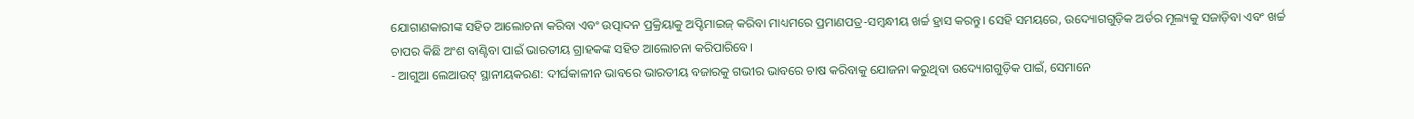ଯୋଗାଣକାରୀଙ୍କ ସହିତ ଆଲୋଚନା କରିବା ଏବଂ ଉତ୍ପାଦନ ପ୍ରକ୍ରିୟାକୁ ଅପ୍ଟିମାଇଜ୍ କରିବା ମାଧ୍ୟମରେ ପ୍ରମାଣପତ୍ର-ସମ୍ବନ୍ଧୀୟ ଖର୍ଚ୍ଚ ହ୍ରାସ କରନ୍ତୁ। ସେହି ସମୟରେ, ଉଦ୍ୟୋଗଗୁଡ଼ିକ ଅର୍ଡର ମୂଲ୍ୟକୁ ସଜାଡ଼ିବା ଏବଂ ଖର୍ଚ୍ଚ ଚାପର କିଛି ଅଂଶ ବାଣ୍ଟିବା ପାଇଁ ଭାରତୀୟ ଗ୍ରାହକଙ୍କ ସହିତ ଆଲୋଚନା କରିପାରିବେ।
- ଆଗୁଆ ଲେଆଉଟ୍ ସ୍ଥାନୀୟକରଣ: ଦୀର୍ଘକାଳୀନ ଭାବରେ ଭାରତୀୟ ବଜାରକୁ ଗଭୀର ଭାବରେ ଚାଷ କରିବାକୁ ଯୋଜନା କରୁଥିବା ଉଦ୍ୟୋଗଗୁଡ଼ିକ ପାଇଁ, ସେମାନେ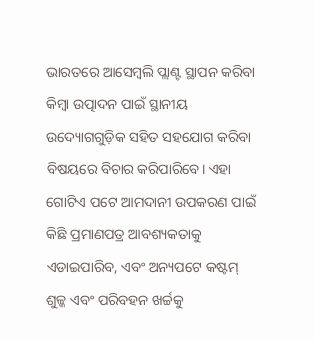ଭାରତରେ ଆସେମ୍ବଲି ପ୍ଲାଣ୍ଟ ସ୍ଥାପନ କରିବା କିମ୍ବା ଉତ୍ପାଦନ ପାଇଁ ସ୍ଥାନୀୟ ଉଦ୍ୟୋଗଗୁଡ଼ିକ ସହିତ ସହଯୋଗ କରିବା ବିଷୟରେ ବିଚାର କରିପାରିବେ। ଏହା ଗୋଟିଏ ପଟେ ଆମଦାନୀ ଉପକରଣ ପାଇଁ କିଛି ପ୍ରମାଣପତ୍ର ଆବଶ୍ୟକତାକୁ ଏଡାଇପାରିବ, ଏବଂ ଅନ୍ୟପଟେ କଷ୍ଟମ୍ ଶୁଳ୍କ ଏବଂ ପରିବହନ ଖର୍ଚ୍ଚକୁ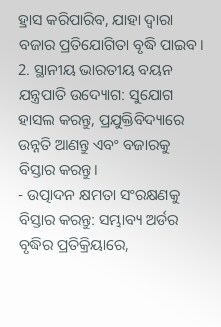ହ୍ରାସ କରିପାରିବ, ଯାହା ଦ୍ୱାରା ବଜାର ପ୍ରତିଯୋଗିତା ବୃଦ୍ଧି ପାଇବ।
2. ସ୍ଥାନୀୟ ଭାରତୀୟ ବୟନ ଯନ୍ତ୍ରପାତି ଉଦ୍ୟୋଗ: ସୁଯୋଗ ହାସଲ କରନ୍ତୁ, ପ୍ରଯୁକ୍ତିବିଦ୍ୟାରେ ଉନ୍ନତି ଆଣନ୍ତୁ ଏବଂ ବଜାରକୁ ବିସ୍ତାର କରନ୍ତୁ।
- ଉତ୍ପାଦନ କ୍ଷମତା ସଂରକ୍ଷଣକୁ ବିସ୍ତାର କରନ୍ତୁ: ସମ୍ଭାବ୍ୟ ଅର୍ଡର ବୃଦ୍ଧିର ପ୍ରତିକ୍ରିୟାରେ,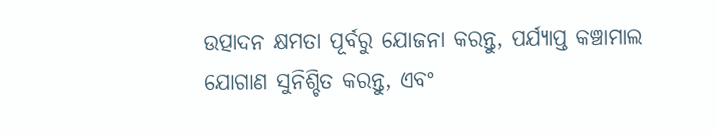ଉତ୍ପାଦନ କ୍ଷମତା ପୂର୍ବରୁ ଯୋଜନା କରନ୍ତୁ, ପର୍ଯ୍ୟାପ୍ତ କଞ୍ଚାମାଲ ଯୋଗାଣ ସୁନିଶ୍ଚିତ କରନ୍ତୁ, ଏବଂ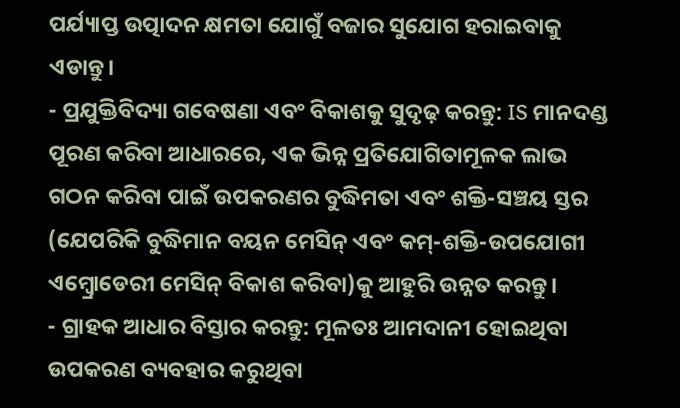ପର୍ଯ୍ୟାପ୍ତ ଉତ୍ପାଦନ କ୍ଷମତା ଯୋଗୁଁ ବଜାର ସୁଯୋଗ ହରାଇବାକୁ ଏଡାନ୍ତୁ।
- ପ୍ରଯୁକ୍ତିବିଦ୍ୟା ଗବେଷଣା ଏବଂ ବିକାଶକୁ ସୁଦୃଢ଼ କରନ୍ତୁ: IS ମାନଦଣ୍ଡ ପୂରଣ କରିବା ଆଧାରରେ, ଏକ ଭିନ୍ନ ପ୍ରତିଯୋଗିତାମୂଳକ ଲାଭ ଗଠନ କରିବା ପାଇଁ ଉପକରଣର ବୁଦ୍ଧିମତା ଏବଂ ଶକ୍ତି-ସଞ୍ଚୟ ସ୍ତର (ଯେପରିକି ବୁଦ୍ଧିମାନ ବୟନ ମେସିନ୍ ଏବଂ କମ୍-ଶକ୍ତି-ଉପଯୋଗୀ ଏମ୍ବ୍ରୋଡେରୀ ମେସିନ୍ ବିକାଶ କରିବା)କୁ ଆହୁରି ଉନ୍ନତ କରନ୍ତୁ।
- ଗ୍ରାହକ ଆଧାର ବିସ୍ତାର କରନ୍ତୁ: ମୂଳତଃ ଆମଦାନୀ ହୋଇଥିବା ଉପକରଣ ବ୍ୟବହାର କରୁଥିବା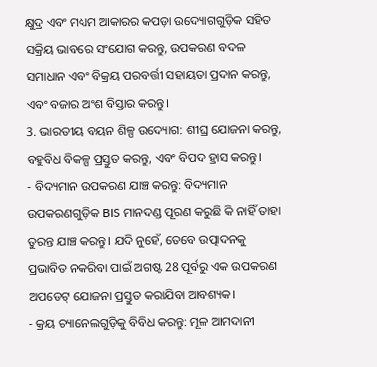କ୍ଷୁଦ୍ର ଏବଂ ମଧ୍ୟମ ଆକାରର କପଡ଼ା ଉଦ୍ୟୋଗଗୁଡ଼ିକ ସହିତ ସକ୍ରିୟ ଭାବରେ ସଂଯୋଗ କରନ୍ତୁ, ଉପକରଣ ବଦଳ ସମାଧାନ ଏବଂ ବିକ୍ରୟ ପରବର୍ତ୍ତୀ ସହାୟତା ପ୍ରଦାନ କରନ୍ତୁ, ଏବଂ ବଜାର ଅଂଶ ବିସ୍ତାର କରନ୍ତୁ।
3. ଭାରତୀୟ ବୟନ ଶିଳ୍ପ ଉଦ୍ୟୋଗ: ଶୀଘ୍ର ଯୋଜନା କରନ୍ତୁ, ବହୁବିଧ ବିକଳ୍ପ ପ୍ରସ୍ତୁତ କରନ୍ତୁ, ଏବଂ ବିପଦ ହ୍ରାସ କରନ୍ତୁ।
- ବିଦ୍ୟମାନ ଉପକରଣ ଯାଞ୍ଚ କରନ୍ତୁ: ବିଦ୍ୟମାନ ଉପକରଣଗୁଡ଼ିକ BIS ମାନଦଣ୍ଡ ପୂରଣ କରୁଛି କି ନାହିଁ ତାହା ତୁରନ୍ତ ଯାଞ୍ଚ କରନ୍ତୁ। ଯଦି ନୁହେଁ, ତେବେ ଉତ୍ପାଦନକୁ ପ୍ରଭାବିତ ନକରିବା ପାଇଁ ଅଗଷ୍ଟ 28 ପୂର୍ବରୁ ଏକ ଉପକରଣ ଅପଡେଟ୍ ଯୋଜନା ପ୍ରସ୍ତୁତ କରାଯିବା ଆବଶ୍ୟକ।
- କ୍ରୟ ଚ୍ୟାନେଲଗୁଡ଼ିକୁ ବିବିଧ କରନ୍ତୁ: ମୂଳ ଆମଦାନୀ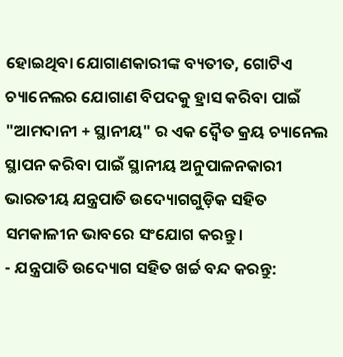ହୋଇଥିବା ଯୋଗାଣକାରୀଙ୍କ ବ୍ୟତୀତ, ଗୋଟିଏ ଚ୍ୟାନେଲର ଯୋଗାଣ ବିପଦକୁ ହ୍ରାସ କରିବା ପାଇଁ "ଆମଦାନୀ + ସ୍ଥାନୀୟ" ର ଏକ ଦ୍ୱୈତ କ୍ରୟ ଚ୍ୟାନେଲ ସ୍ଥାପନ କରିବା ପାଇଁ ସ୍ଥାନୀୟ ଅନୁପାଳନକାରୀ ଭାରତୀୟ ଯନ୍ତ୍ରପାତି ଉଦ୍ୟୋଗଗୁଡ଼ିକ ସହିତ ସମକାଳୀନ ଭାବରେ ସଂଯୋଗ କରନ୍ତୁ।
- ଯନ୍ତ୍ରପାତି ଉଦ୍ୟୋଗ ସହିତ ଖର୍ଚ୍ଚ ବନ୍ଦ କରନ୍ତୁ: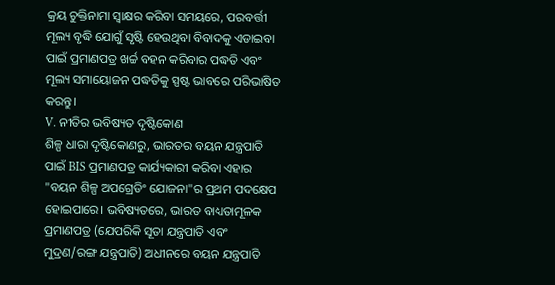କ୍ରୟ ଚୁକ୍ତିନାମା ସ୍ୱାକ୍ଷର କରିବା ସମୟରେ, ପରବର୍ତ୍ତୀ ମୂଲ୍ୟ ବୃଦ୍ଧି ଯୋଗୁଁ ସୃଷ୍ଟି ହେଉଥିବା ବିବାଦକୁ ଏଡାଇବା ପାଇଁ ପ୍ରମାଣପତ୍ର ଖର୍ଚ୍ଚ ବହନ କରିବାର ପଦ୍ଧତି ଏବଂ ମୂଲ୍ୟ ସମାୟୋଜନ ପଦ୍ଧତିକୁ ସ୍ପଷ୍ଟ ଭାବରେ ପରିଭାଷିତ କରନ୍ତୁ।
V. ନୀତିର ଭବିଷ୍ୟତ ଦୃଷ୍ଟିକୋଣ
ଶିଳ୍ପ ଧାରା ଦୃଷ୍ଟିକୋଣରୁ, ଭାରତର ବୟନ ଯନ୍ତ୍ରପାତି ପାଇଁ BIS ପ୍ରମାଣପତ୍ର କାର୍ଯ୍ୟକାରୀ କରିବା ଏହାର "ବୟନ ଶିଳ୍ପ ଅପଗ୍ରେଡିଂ ଯୋଜନା"ର ପ୍ରଥମ ପଦକ୍ଷେପ ହୋଇପାରେ। ଭବିଷ୍ୟତରେ, ଭାରତ ବାଧ୍ୟତାମୂଳକ ପ୍ରମାଣପତ୍ର (ଯେପରିକି ସୂତା ଯନ୍ତ୍ରପାତି ଏବଂ ମୁଦ୍ରଣ/ରଙ୍ଗ ଯନ୍ତ୍ରପାତି) ଅଧୀନରେ ବୟନ ଯନ୍ତ୍ରପାତି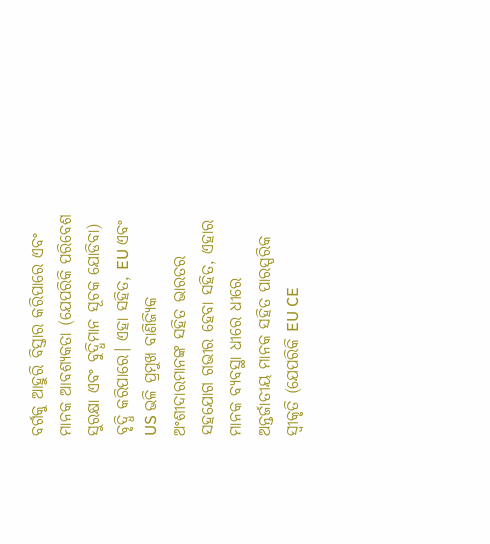ବର୍ଗକୁ ଆହୁରି ବିସ୍ତାର କରିପାରେ ଏବଂ ମାନକ ଆବଶ୍ୟକତା (ଯେପରିକି ପରିବେଶ ସୁରକ୍ଷା ଏବଂ ବୁଦ୍ଧିମାନ ସୂଚକ ଯୋଡିବା) ବୃଦ୍ଧି କରିପାରେ। ଏହା ସହିତ, EU ଏବଂ US ଭଳି ପ୍ରମୁଖ ବାଣିଜ୍ୟିକ ଅଂଶୀଦାରମାନଙ୍କ ସହିତ ଭାରତର ସହଯୋଗ ଗଭୀର ହେବା ସହିତ, ଏହାର ମାନକ ବ୍ୟବସ୍ଥା ଧୀରେ ଧୀରେ ଅନ୍ତର୍ଜାତୀୟ ମାନକ ସହିତ ପାରସ୍ପରିକ ସ୍ୱୀକୃତି (ଯେପରିକି EU CE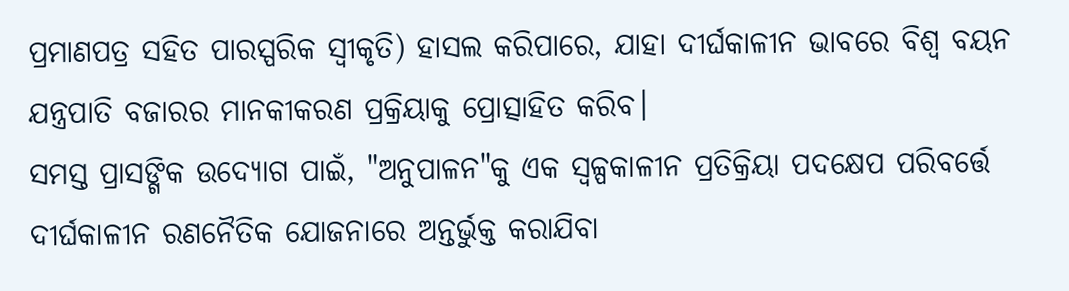ପ୍ରମାଣପତ୍ର ସହିତ ପାରସ୍ପରିକ ସ୍ୱୀକୃତି) ହାସଲ କରିପାରେ, ଯାହା ଦୀର୍ଘକାଳୀନ ଭାବରେ ବିଶ୍ୱ ବୟନ ଯନ୍ତ୍ରପାତି ବଜାରର ମାନକୀକରଣ ପ୍ରକ୍ରିୟାକୁ ପ୍ରୋତ୍ସାହିତ କରିବ।
ସମସ୍ତ ପ୍ରାସଙ୍ଗିକ ଉଦ୍ୟୋଗ ପାଇଁ, "ଅନୁପାଳନ"କୁ ଏକ ସ୍ୱଳ୍ପକାଳୀନ ପ୍ରତିକ୍ରିୟା ପଦକ୍ଷେପ ପରିବର୍ତ୍ତେ ଦୀର୍ଘକାଳୀନ ରଣନୈତିକ ଯୋଜନାରେ ଅନ୍ତର୍ଭୁକ୍ତ କରାଯିବା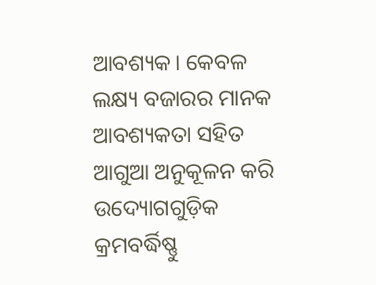ଆବଶ୍ୟକ। କେବଳ ଲକ୍ଷ୍ୟ ବଜାରର ମାନକ ଆବଶ୍ୟକତା ସହିତ ଆଗୁଆ ଅନୁକୂଳନ କରି ଉଦ୍ୟୋଗଗୁଡ଼ିକ କ୍ରମବର୍ଦ୍ଧିଷ୍ଣୁ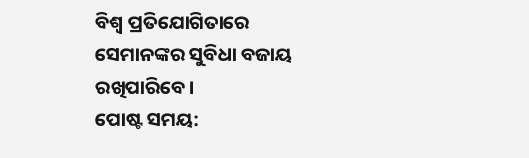ବିଶ୍ୱ ପ୍ରତିଯୋଗିତାରେ ସେମାନଙ୍କର ସୁବିଧା ବଜାୟ ରଖିପାରିବେ।
ପୋଷ୍ଟ ସମୟ: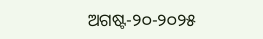ଅଗଷ୍ଟ-୨୦-୨୦୨୫